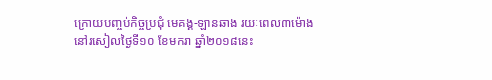ក្រោយបញ្ចប់កិច្ចប្រជុំ មេគង្គ-ឡានឆាង រយៈពេល៣ម៉ោង នៅរសៀលថ្ងៃទី១០ ខែមករា ឆ្នាំ២០១៨នេះ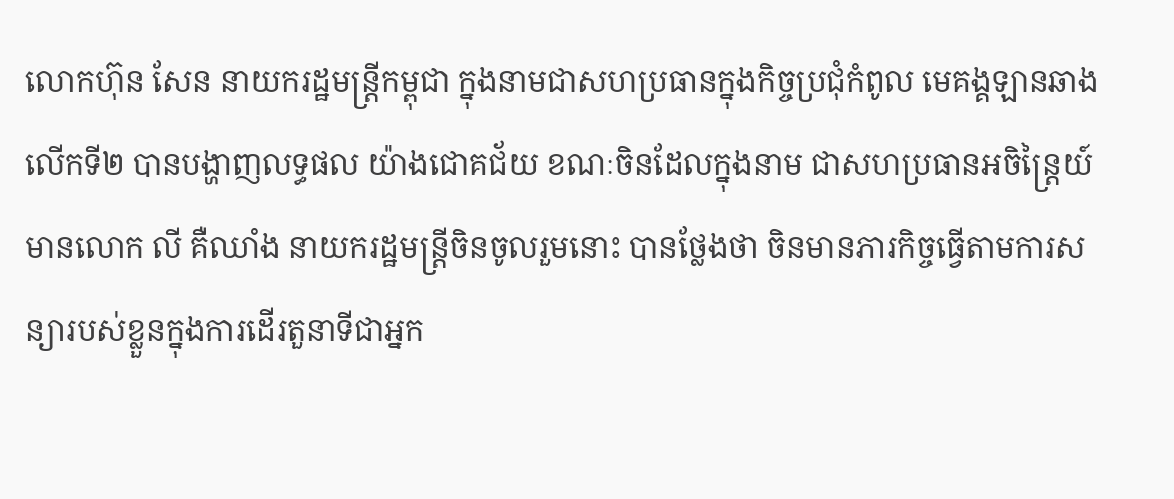លោកហ៊ុន សែន នាយករដ្ឋមន្រ្តីកម្ពុជា ក្នុងនាមជាសហប្រធានក្នុងកិច្ចប្រជុំកំពូល មេគង្គឡានឆាងលើកទី២ បានបង្ហាញលទ្ធផល យ៉ាងជោគជ័យ ខណៈចិនដែលក្នុងនាម ជាសហប្រធានអចិន្រ្តៃយ៍ មានលោក លី គឺឈាំង នាយករដ្ឋមន្រ្តីចិនចូលរួមនោះ បានថ្លែងថា ចិនមានភារកិច្ចធ្វើតាមការសន្យារបស់ខ្លួនក្នុងការដើរតួនាទីជាអ្នក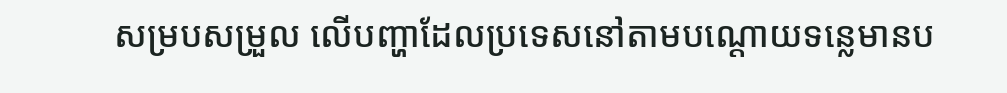សម្របសម្រួល លើបញ្ហាដែលប្រទេសនៅតាមបណ្តោយទន្លេមានប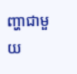ញ្ហាជាមួយ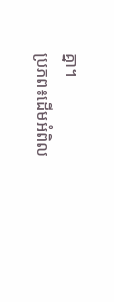គ្នា។
ប្រភព៖ដើមអំពិល